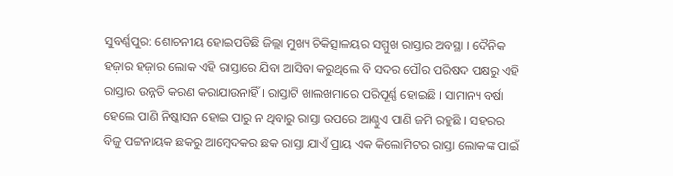ସୁବର୍ଣ୍ଣପୁର: ଶୋଚନୀୟ ହୋଇପଡିଛି ଜିଲ୍ଲା ମୁଖ୍ୟ ଚିକିତ୍ସାଳୟର ସମ୍ମୁଖ ରାସ୍ତାର ଅବସ୍ଥା । ଦୈନିକ ହଜ଼ାର ହଜ଼ାର ଲୋକ ଏହି ରାସ୍ତାରେ ଯିବା ଆସିବା କରୁଥିଲେ ବି ସଦର ପୌର ପରିଷଦ ପକ୍ଷରୁ ଏହି ରାସ୍ତାର ଉନ୍ନତି କରଣ କରାଯାଉନାହିଁ । ରାସ୍ତାଟି ଖାଲଖମାରେ ପରିପୂର୍ଣ୍ଣ ହୋଇଛି । ସାମାନ୍ୟ ବର୍ଷା ହେଲେ ପାଣି ନିଷ୍କାସନ ହୋଇ ପାରୁ ନ ଥିବାରୁ ରାସ୍ତା ଉପରେ ଆଣ୍ଠୁଏ ପାଣି ଜମି ରହୁଛି । ସହରର ବିଜୁ ପଟ୍ଟନାୟକ ଛକରୁ ଆମ୍ବେଦକର ଛକ ରାସ୍ତା ଯାଏଁ ପ୍ରାୟ ଏକ କିଲୋମିଟର ରାସ୍ତା ଲୋକଙ୍କ ପାଇଁ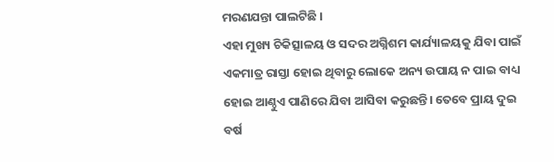ମରଣଯନ୍ତା ପାଲଟିଛି ।
ଏହା ମୁଖ୍ୟ ଚିକିତ୍ସାଳୟ ଓ ସଦର ଅଗ୍ନିଶମ କାର୍ଯ୍ୟାଳୟକୁ ଯିବା ପାଇଁ ଏକମାତ୍ର ରାସ୍ତା ହୋଇ ଥିବାରୁ ଲୋକେ ଅନ୍ୟ ଉପାୟ ନ ପାଇ ବାଧ୍ୟ ହୋଇ ଆଣ୍ଠୁଏ ପାଣିରେ ଯିବା ଆସିବା କରୁଛନ୍ତି। ତେବେ ପ୍ରାୟ ଦୁଇ ବର୍ଷ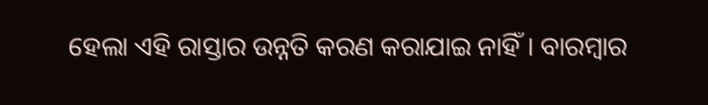ହେଲା ଏହି ରାସ୍ତାର ଉନ୍ନତି କରଣ କରାଯାଇ ନାହିଁ। ବାରମ୍ବାର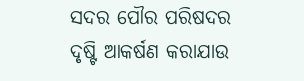ସଦର ପୌର ପରିଷଦର ଦୃଷ୍ଟି ଆକର୍ଷଣ କରାଯାଉ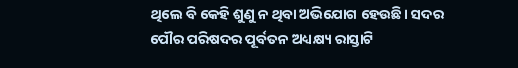ଥିଲେ ବି କେହି ଶୁଣୁ ନ ଥିବା ଅଭିଯୋଗ ହେଉଛି। ସଦର ପୌର ପରିଷଦର ପୂର୍ବତନ ଅଧ୍ୟକ୍ଷ୍ୟ ରାସ୍ତାଟି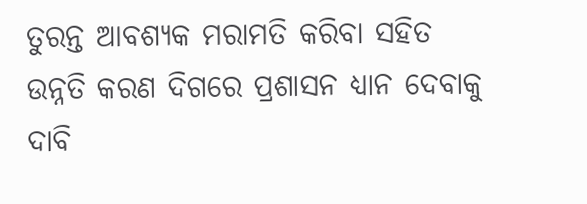ତୁରନ୍ତ ଆବଶ୍ୟକ ମରାମତି କରିବା ସହିତ ଉନ୍ନତି କରଣ ଦିଗରେ ପ୍ରଶାସନ ଧ୍ୟାନ ଦେବାକୁ ଦାବି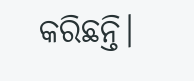କରିଛନ୍ତି।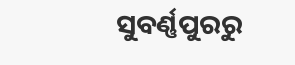ସୁବର୍ଣ୍ଣପୁରରୁ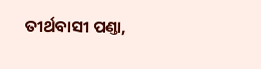ତୀର୍ଥବାସୀ ପଣ୍ତା,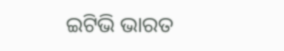ଇଟିଭି ଭାରତ